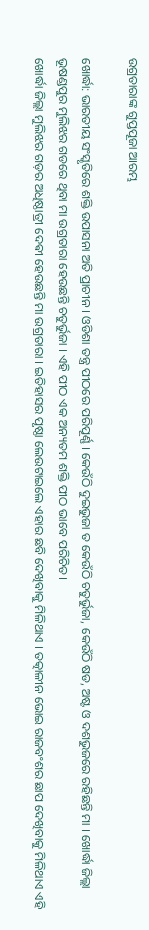ଉଗ୍ରତାରାଙ୍କ ଗୁପ୍ତପୂଜା ଆରମ୍ଭ

ଖୋର୍ଦ୍ଧା: ଭାରତୀୟ ସଂସ୍କୃତିରେ ଶକ୍ତି ଉପାସନା ଅତି ପ୍ରାଚୀନ । ଓଡିଶା ତନ୍ତ୍ର ପୀଠରେ ପରିପୂର୍ଣ୍ଣ । କେଉଁଠି ଦୁଇଭୁଜା ତ କେଉଁଠି ଚତୁର୍ଭୁଜା, କେଉଁଠି ଷଡ, ଅଷ୍ଟ ଓ ଦଶଭୁଜରେ ରହିଛନ୍ତି ମା । ଖୋର୍ଦ୍ଧା ଜିଲ୍ଲା ଭୂଷଣ୍ଡପୁର ମୁଲିଝର ଗଡରେ ଥିବା ମା ଉଗ୍ରତାରା ହେଉଛନ୍ତି ଚତୁର୍ଭୁଜା । ଏହି ପୀଠ ଏକ ଅନ୍ୟତମ ଶକ୍ତି ପୀଠ ଭାବେ ପରିଚିତ।
ଖୋର୍ଦ୍ଧା ଜିଲ୍ଲା ମୁଲିଝର ଗଡ଼ର ଅଧିଷ୍ଠାତ୍ରୀ ଦେଵୀ ହେଉଛନ୍ତି ମା ଉଗ୍ରତାରା । ଇତିହାସର ପୃଷ୍ଠା ଲେଉଟାଇଲେ ଏହାର ଛବି ଦେଖିବାକୁ ମିଳିଥାଏ । ତତ୍କାଳୀନ ଭୋଇ ରାଜବଂଶର ଛାପ ଦେଖିବାକୁ ମିଳିଥାଏ ଏହି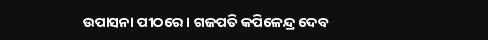ଉପାସନା ପୀଠରେ । ଗଜପତି କପିଳେନ୍ଦ୍ର ଦେବ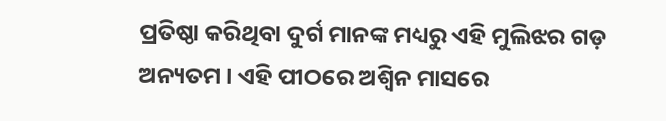ପ୍ରତିଷ୍ଠା କରିଥିବା ଦୁର୍ଗ ମାନଙ୍କ ମଧ୍ୟରୁ ଏହି ମୁଲିଝର ଗଡ଼ ଅନ୍ୟତମ । ଏହି ପୀଠରେ ଅଶ୍ୱିନ ମାସରେ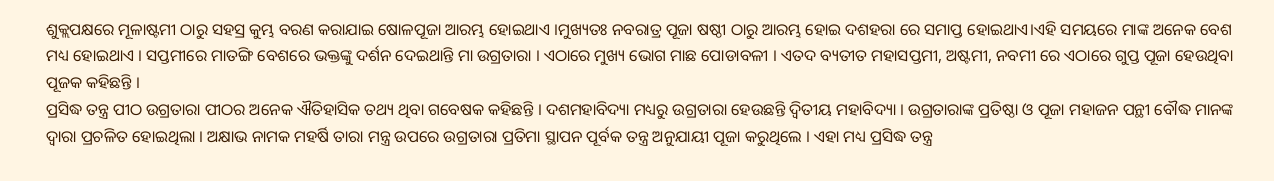ଶୁକ୍ଲପକ୍ଷରେ ମୂଳାଷ୍ଟମୀ ଠାରୁ ସହସ୍ର କୁମ୍ଭ ବରଣ କରାଯାଇ ଷୋଳପୂଜା ଆରମ୍ଭ ହୋଇଥାଏ ।ମୁଖ୍ୟତଃ ନବରାତ୍ର ପୂଜା ଷଷ୍ଠୀ ଠାରୁ ଆରମ୍ଭ ହୋଇ ଦଶହରା ରେ ସମାପ୍ତ ହୋଇଥାଏ।ଏହି ସମୟରେ ମାଙ୍କ ଅନେକ ବେଶ ମଧ୍ୟ ହୋଇଥାଏ । ସପ୍ତମୀରେ ମାତଙ୍ଗି ବେଶରେ ଭକ୍ତଙ୍କୁ ଦର୍ଶନ ଦେଇଥାନ୍ତି ମା ଉଗ୍ରତାରା । ଏଠାରେ ମୁଖ୍ୟ ଭୋଗ ମାଛ ପୋଡାବଳୀ । ଏତଦ ବ୍ୟତୀତ ମହାସପ୍ତମୀ, ଅଷ୍ଟମୀ, ନବମୀ ରେ ଏଠାରେ ଗୁପ୍ତ ପୂଜା ହେଉଥିବା ପୂଜକ କହିଛନ୍ତି ।
ପ୍ରସିଦ୍ଧ ତନ୍ତ୍ର ପୀଠ ଉଗ୍ରତାରା ପୀଠର ଅନେକ ଐତିହାସିକ ତଥ୍ୟ ଥିବା ଗବେଷକ କହିଛନ୍ତି । ଦଶମହାବିଦ୍ୟା ମଧ୍ୟରୁ ଉଗ୍ରତାରା ହେଉଛନ୍ତି ଦ୍ୱିତୀୟ ମହାବିଦ୍ୟା । ଉଗ୍ରତାରାଙ୍କ ପ୍ରତିଷ୍ଠା ଓ ପୂଜା ମହାଜନ ପନ୍ଥୀ ବୌଦ୍ଧ ମାନଙ୍କ ଦ୍ଵାରା ପ୍ରଚଳିତ ହୋଇଥିଲା । ଅକ୍ଷାଭ ନାମକ ମହର୍ଷି ତାରା ମନ୍ତ୍ର ଉପରେ ଉଗ୍ରତାରା ପ୍ରତିମା ସ୍ଥାପନ ପୂର୍ବକ ତନ୍ତ୍ର ଅନୁଯାୟୀ ପୂଜା କରୁଥିଲେ । ଏହା ମଧ୍ୟ ପ୍ରସିଦ୍ଧ ତନ୍ତ୍ର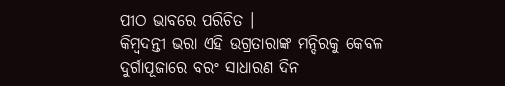ପୀଠ ଭାବରେ ପରିଚିତ ।
କିମ୍ୱଦନ୍ତୀ ଭରା ଏହି ଉଗ୍ରତାରାଙ୍କ ମନ୍ଦିରକୁ କେବଳ ଦୁର୍ଗାପୂଜାରେ ବରଂ ସାଧାରଣ ଦିନ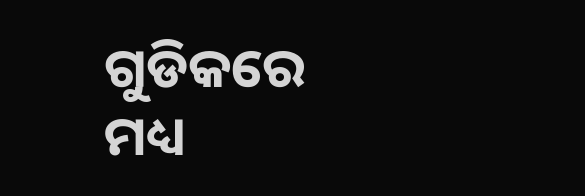ଗୁଡିକରେ ମଧ୍ୟ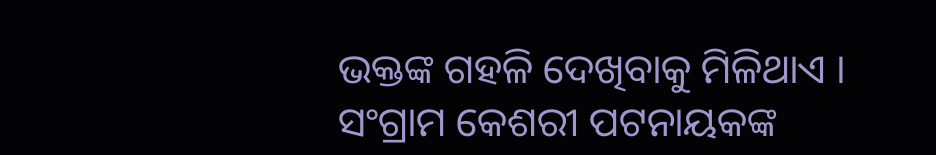ଭକ୍ତଙ୍କ ଗହଳି ଦେଖିବାକୁ ମିଳିଥାଏ ।
ସଂଗ୍ରାମ କେଶରୀ ପଟନାୟକଙ୍କ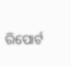ରିପୋର୍ଟ